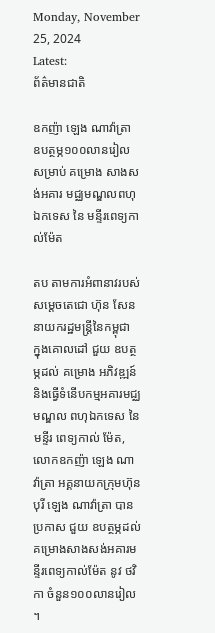Monday, November 25, 2024
Latest:
ព័ត៌មានជាតិ

ឧកញ៉ា ឡេង ណាវ៉ាត្រា ឧបត្ថម្ភ១០០លានរៀល សម្រាប់ គម្រោង សាងសង់អគារ មជ្ឈមណ្ឌលពហុ ឯកទេស នៃ មន្ទីរពេទ្យកាល់ម៉ែត

តប តាមការអំពានាវរបស់សម្តេចតេជោ ហ៊ុន សែន នាយករដ្ឋមន្ត្រីនៃកម្ពុជា ក្នុងគោលដៅ ជួយ ឧបត្ថម្ភដល់ គម្រោង អភិវឌ្ឍន៍ និងធ្វើទំនើបកម្មអគារមជ្ឈមណ្ឌល ពហុឯកទេស នៃមន្ទីរ ពេទ្យកាល់ ម៉ែត, លោកឧកញ៉ា ឡេង ណាវ៉ាត្រា អគ្គនាយកក្រុមហ៊ុនបុរី ឡេង ណាវ៉ាត្រា បាន ប្រកាស ជួយ ឧបត្ថម្ភដល់គម្រោងសាងសង់អគារមន្ទីរពេទ្យកាល់ម៉ែត នូវ ថវិកា ចំនួន១០០លានរៀល ។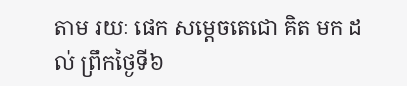តាម រយៈ ផេក សម្តេចតេជោ គិត មក ដល់ ព្រឹកថ្ងៃទី៦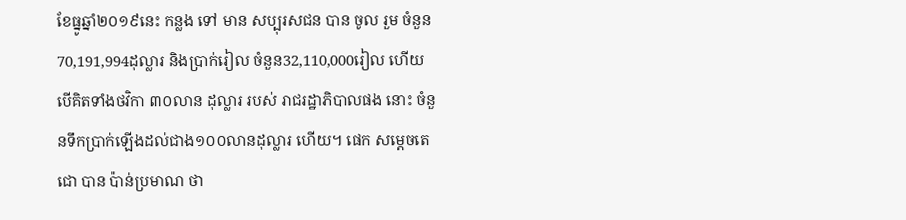ខែធ្នូឆ្នាំ២០១៩នេះ កន្លង ទៅ មាន សប្បុរសជន បាន ចូល រួម ចំនួន70,191,994ដុល្លារ និងប្រាក់រៀល ចំនួន32,110,000រៀល ហើយ បើគិតទាំងថវិកា ៣០លាន ដុល្លារ របស់ រាជរដ្ឋាភិបាលផង នោះ ចំនួនទឹកប្រាក់ឡើងដល់ជាង១០០លានដុល្លារ ហើយ។ ផេក សម្តេចតេជោ បាន ប៉ាន់ប្រមាណ ថា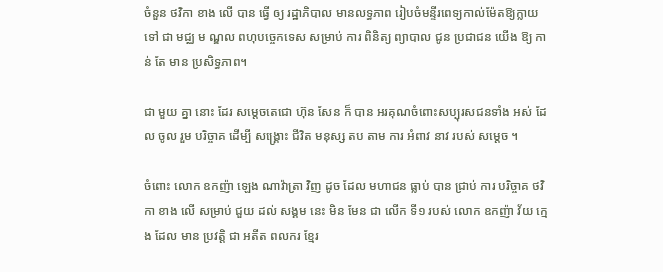ចំនួន ថវិកា ខាង លើ បាន ធ្វើ ឲ្យ រដ្ឋាភិបាល មានលទ្ធភាព រៀបចំមន្ទីរពេទ្យកាល់ម៉ែតឱ្យក្លាយ ទៅ ជា មជ្ឈ ម ណ្ឌល ពហុបច្ចេកទេស សម្រាប់ ការ ពិនិត្យ ព្យាបាល ជូន ប្រជាជន យើង ឱ្យ កាន់ តែ មាន ប្រសិទ្ធភាព។

ជា មួយ គ្នា នោះ ដែរ សម្តេចតេជោ ហ៊ុន សែន ក៏ បាន អរគុណចំពោះសប្បុរសជនទាំង អស់ ដែល ចូល រួម បរិច្ចាគ ដើម្បី សង្គ្រោះ ជីវិត មនុស្ស តប តាម ការ អំពាវ នាវ របស់ សម្ដេច ។

ចំពោះ លោក ឧកញ៉ា ឡេង ណាវ៉ាត្រា វិញ ដូច ដែល មហាជន ធ្លាប់ បាន ជ្រាប់ ការ បរិច្ចាគ ថវិកា ខាង លើ សម្រាប់ ជួយ ដល់ សង្គម នេះ មិន មែន ជា លើក ទី១ របស់ លោក ឧកញ៉ា វ័យ ក្មេង ដែល មាន ប្រវត្តិ ជា អតីត ពលករ ខ្មែរ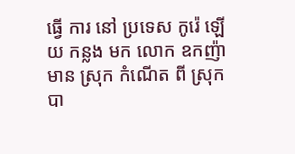ធ្វើ ការ នៅ ប្រទេស កូរ៉េ ឡើយ កន្លង មក លោក ឧកញ៉ា មាន ស្រុក កំណើត ពី ស្រុក បា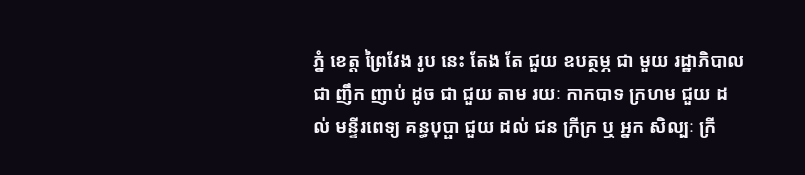ភ្នំ ខេត្ត ព្រៃវែង រូប នេះ តែង តែ ជួយ ឧបត្ថម្ភ ជា មួយ រដ្ឋាភិបាល ជា ញឹក ញាប់ ដូច ជា ជួយ តាម រយៈ កាកបាទ ក្រហម ជួយ ដល់ មន្ទីរពេទ្យ គន្ធបុប្ផា ជួយ ដល់ ជន ក្រីក្រ ឬ អ្នក សិល្បៈ ក្រី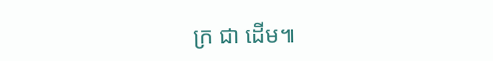ក្រ ជា ដើម៕